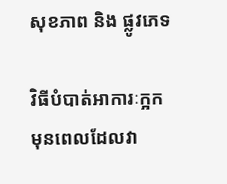សុខភាព និង ផ្លូវភេទ

វិធីបំបាត់អាការៈក្អក មុនពេលដែលវា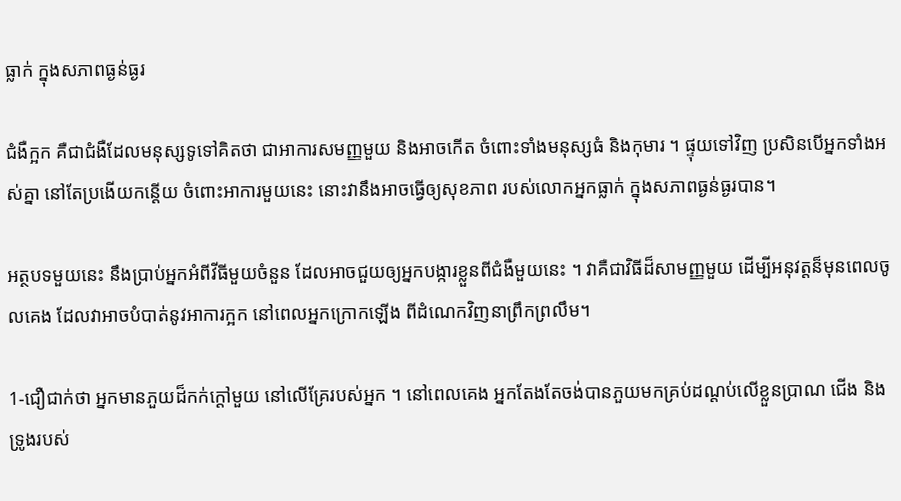ធ្លាក់ ក្នុងសភាពធ្ងន់ធ្ងរ

ជំងឺក្អក គឺជាជំងឺដែលមនុស្សទូទៅគិតថា ជាអាការសមញ្ញមួយ និងអាចកើត ចំពោះទាំងមនុស្សធំ និងកុមារ ។ ផ្ទុយទៅវិញ ប្រសិនបើអ្នកទាំងអស់គ្នា នៅតែប្រងើយកន្តើយ ចំពោះអាការមួយនេះ នោះវានឹងអាចធ្វើឲ្យសុខភាព របស់លោកអ្នកធ្លាក់ ក្នុងសភាពធ្ងន់ធ្ងរបាន។

អត្ថបទមួយនេះ នឹងប្រាប់អ្នកអំពីវីធីមួយចំនួន ដែលអាចជួយឲ្យអ្នកបង្ការខ្លួនពីជំងឺមួយនេះ ។ វាគឺជាវិធីដ៏សាមញ្ញមួយ ដើម្បីអនុវត្តន៏មុនពេលចូលគេង ដែលវាអាចបំបាត់នូវអាការក្អក នៅពេលអ្នកក្រោកឡើង ពីដំណេកវិញនាព្រឹកព្រលឹម។

1-ជឿជាក់ថា អ្នកមានភួយដ៏កក់ក្តៅមួយ នៅលើគ្រែរបស់អ្នក ។ នៅពេលគេង អ្នកតែងតែចង់បានភួយមកគ្រប់ដណ្តប់លើខ្លួនប្រាណ ជើង និង ទ្រូងរបស់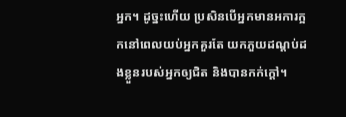អ្នក។ ដូច្នះហើយ ប្រសិនបើអ្នកមានអការក្អកនៅពេលយប់អ្នកគួរតែ យកភួយដណ្តប់ដងខ្លួនរបស់អ្នកឲ្យជិត និងបានកក់ក្តៅ។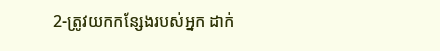2-ត្រូវយកកន្សែងរបស់អ្នក ដាក់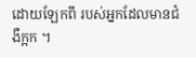ដោយឡែកពី របស់អ្នកដែលមានជំងឺក្អក ។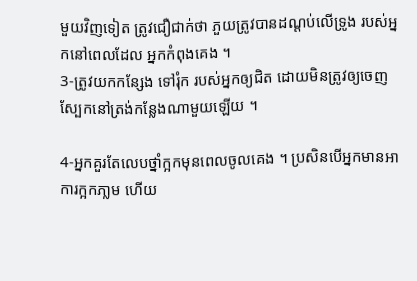មួយវិញទៀត ត្រូវជឿជាក់ថា ភួយត្រូវបានដណ្តប់លើទ្រូង របស់អ្នកនៅពេលដែល អ្នកកំពុងគេង ។
3-ត្រូវយកកន្សែង ទៅរុំក របស់អ្នកឲ្យជិត ដោយមិនត្រូវឲ្យចេញស្បែកនៅត្រង់កន្លែងណាមួយឡើយ ។

4-អ្នកគួរតែលេបថ្នាំក្អកមុនពេលចូលគេង ។ ប្រសិនបើអ្នកមានអាការក្អកភា្លម ហើយ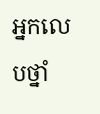អ្នកលេបថ្នាំ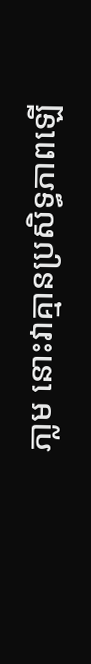ភា្លម នោះវាគ្មានប្រសិទ្ធភាពឡើ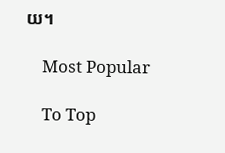យ។

    Most Popular

    To Top